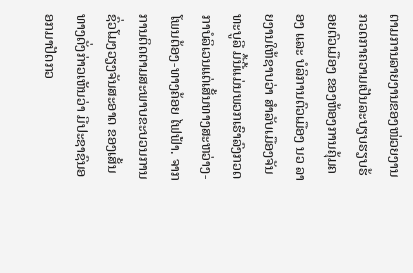ຕາມການລາຍງານຂອງໜ່ວຍງານກວດກາຄວາມເປັນລະບຽບຮຽບຮ້ອຍຕົວເມືອງ ຂອງຫ້ອງການຄຸ້ມຄອງ ແລະ ບໍລິການຕົວເມືອງ ນວ ລາຍງານໃຫ້ຊາບວ່າ ສຳລັບເມືອງຈັນທະບູລີ ມື້ນີ້ແມ່ນພວກເຮົາລົງກວດກາບໍລິເວນແຕ່ເສັ້ນທາງສະຫວ່າງ-ໂພນຕ້ອງ-ທາງຄ້ອຍ ໄຟຟ້າ. ຈາກການຕິດຕາມສະພາບຂະບວນການຊົ່ວໂມງວຽງຈັນສະອາດ ຂອງເສັ້ນທາງດັ່ງກ່າວເຫັນວ່າ ມີປະຊາຊົນອອກມາປັດກວ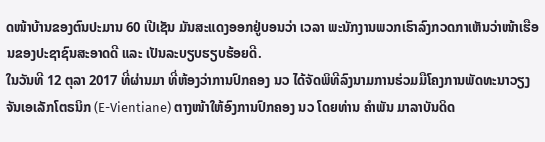ດໜ້າບ້ານຂອງຕົນປະມານ 60 ເປີເຊັນ ມັນສະແດງອອກຢູ່ບອນວ່າ ເວລາ ພະນັກງານພວກເຮົາລົງກວດກາເຫັນວ່າໜ້າເຮືອນຂອງປະຊາຊົນສະອາດດີ ແລະ ເປັນລະບຽບຮຽບຮ້ອຍດີ.
ໃນວັນທີ 12 ຕຸລາ 2017 ທີ່ຜ່ານມາ ທີ່ຫ້ອງວ່າການປົກຄອງ ນວ ໄດ້ຈັດພິທີລົງນາມການຮ່ວມມືໂຄງການພັດທະນາວຽງຈັນເອເລັກໂຕຣນິກ (E-Vientiane) ຕາງໜ້າໃຫ້ອົງການປົກຄອງ ນວ ໂດຍທ່ານ ຄຳພັນ ມາລາບັນດິດ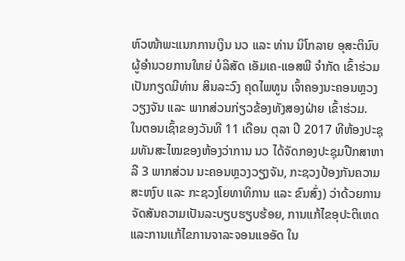ຫົວໜ້າພະແນກການເງິນ ນວ ແລະ ທ່ານ ນິໂກລາຍ ອຸສະຕິນົບ ຜູ້ອຳນວຍການໃຫຍ່ ບໍລິສັດ ເອັມເຄ-ແອສພີ ຈຳກັດ ເຂົ້າຮ່ວມເປັນກຽດມີທ່ານ ສິນລະວົງ ຄຸດໄພທູນ ເຈົ້າຄອງນະຄອນຫຼວງວຽງຈັນ ແລະ ພາກສ່ວນກ່ຽວຂ້ອງທັງສອງຝ່າຍ ເຂົ້າຮ່ວມ.
ໃນຕອນເຊົ້າຂອງວັນທີ 11 ເດືອນ ຕຸລາ ປີ 2017 ທີຫ້ອງປະຊຸມທັນສະໄໝຂອງຫ້ອງວ່າການ ນວ ໄດ້ຈັດກອງປະຊຸມປືກສາຫາລື 3 ພາກສ່ວນ ນະຄອນຫຼວງວຽງຈັນ, ກະຊວງປ້ອງກັນຄວາມສະຫງົບ ແລະ ກະຊວງໂຍທາທິການ ແລະ ຂົນສົ່ງ) ວ່າດ້ວຍການຈັດສັນຄວາມເປັນລະບຽບຮຽບຮ້ອຍ, ການແກ້ໄຂອຸປະຕິເຫດ ແລະການແກ້ໄຂການຈາລະຈອນແອອັດ ໃນ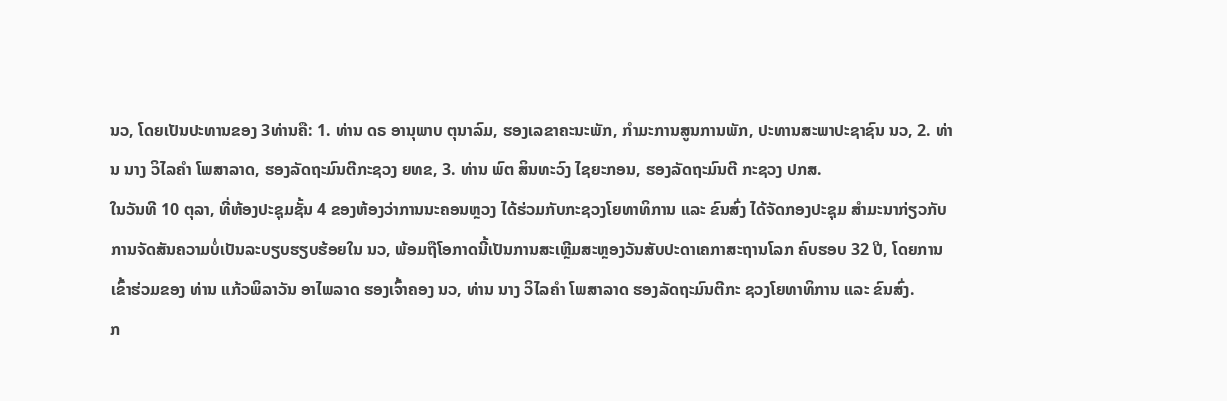ນວ, ໂດຍເປັນປະທານຂອງ 3ທ່ານຄື: 1. ທ່ານ ດຣ ອານຸພາບ ຕຸນາລົມ, ຮອງເລຂາຄະນະພັກ, ກຳມະການສູນການພັກ, ປະທານສະພາປະຊາຊົນ ນວ, 2. ທ່ານ ນາງ ວິໄລຄຳ ໂພສາລາດ, ຮອງລັດຖະມົນຕີກະຊວງ ຍທຂ, 3. ທ່ານ ພົຕ ສິນທະວົງ ໄຊຍະກອນ, ຮອງລັດຖະມົນຕີ ກະຊວງ ປກສ.
ໃນວັນທີ 10 ຕຸລາ, ທີ່ຫ້ອງປະຊຸມຊັ້ນ 4 ຂອງຫ້ອງວ່າການນະຄອນຫຼວງ ໄດ້ຮ່ວມກັບກະຊວງໂຍທາທິການ ແລະ ຂົນສົ່ງ ໄດ້ຈັດກອງປະຊຸມ ສຳມະນາກ່ຽວກັບການຈັດສັນຄວາມບໍ່ເປັນລະບຽບຮຽບຮ້ອຍໃນ ນວ, ພ້ອມຖືໂອກາດນີ້ເປັນການສະເຫຼີມສະຫຼອງວັນສັບປະດາເຄກາສະຖານໂລກ ຄົບຮອບ 32 ປີ, ໂດຍການເຂົ້າຮ່ວມຂອງ ທ່ານ ແກ້ວພິລາວັນ ອາໄພລາດ ຮອງເຈົ້າຄອງ ນວ, ທ່ານ ນາງ ວິໄລຄຳ ໂພສາລາດ ຮອງລັດຖະມົນຕີກະ ຊວງໂຍທາທິການ ແລະ ຂົນສົ່ງ.
ກ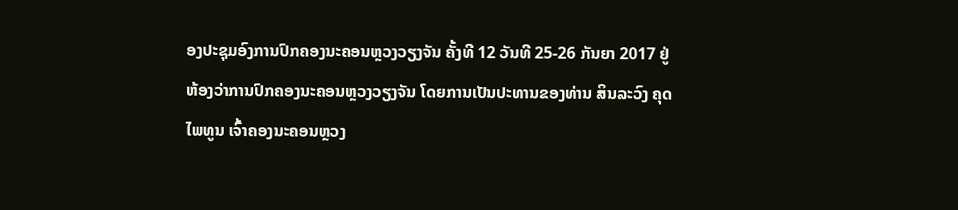ອງປະຊຸມອົງການປົກຄອງນະຄອນຫຼວງວຽງຈັນ ຄັ້ງທີ 12 ວັນທີ 25-26 ກັນຍາ 2017 ຢູ່ຫ້ອງວ່າການປົກຄອງນະຄອນຫຼວງວຽງຈັນ ໂດຍການເປັນປະທານຂອງທ່ານ ສິນລະວົງ ຄຸດໄພທູນ ເຈົ້າຄອງນະຄອນຫຼວງ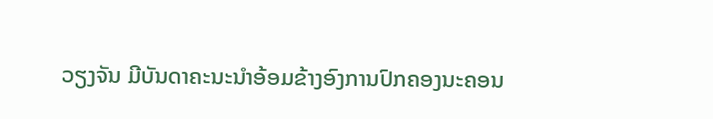ວຽງຈັນ ມີບັນດາຄະນະນຳອ້ອມຂ້າງອົງການປົກຄອງນະຄອນ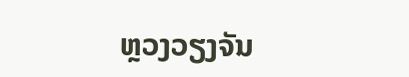ຫຼວງວຽງຈັນ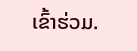ເຂົ້າຮ່ວມ.